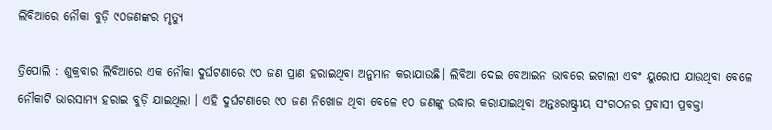ଲିବିଆରେ ନୌକା ବୁଡ଼ି ୯୦ଜଣଙ୍କର ମୃତ୍ୟୁ

ତ୍ରିପୋଲି : ଶୁକ୍ରବାର ଲିବିଆରେ ଏକ ନୌକା ଦୁର୍ଘଟଣାରେ ୯୦ ଜଣ ପ୍ରାଣ ହରାଇଥିବା ଅନୁମାନ କରାଯାଉଛି। ଲିବିଆ ଦେଇ ବେଆଇନ ଭାବରେ ଇଟାଲୀ ଏବଂ ୟୁରୋପ ଯାଉଥିବା ବେଳେ ନୌକାଟି ଭାରସାମ୍ୟ ହରାଇ ବୁଡ଼ି ଯାଇଥିଲା । ଏହି ଦୁର୍ଘଟଣାରେ ୯୦ ଜଣ ନିଖୋଜ ଥିବା ବେଳେ ୧୦ ଜଣଙ୍କୁ ଉଦ୍ଧାର କରାଯାଇଥିବା ଅନ୍ତଃରାଷ୍ଟ୍ରୀୟ ସଂଗଠନର ପ୍ରବାସୀ ପ୍ରବକ୍ତା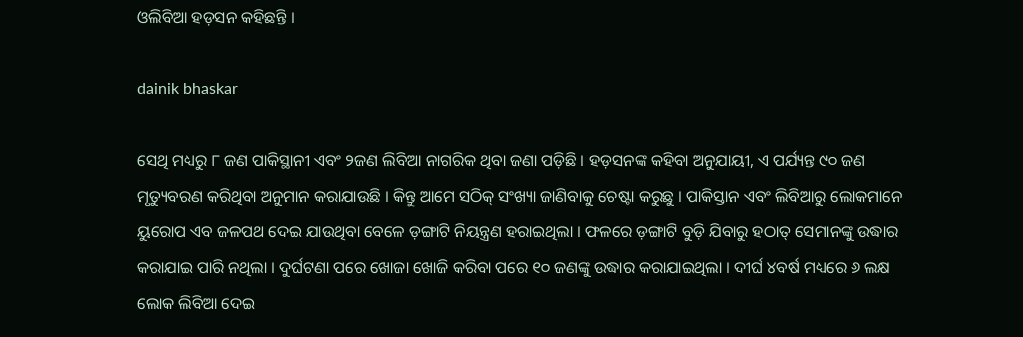ଓଲିବିଆ ହଡ଼ସନ କହିଛନ୍ତି ।

dainik bhaskar

ସେଥି ମଧ୍ୟରୁ ୮ ଜଣ ପାକିସ୍ଥାନୀ ଏବଂ ୨ଜଣ ଲିବିଆ ନାଗରିକ ଥିବା ଜଣା ପଡ଼ିଛି । ହଡ଼ସନଙ୍କ କହିବା ଅନୁଯାୟୀ, ଏ ପର୍ଯ୍ୟନ୍ତ ୯୦ ଜଣ ମୃତ୍ୟୁବରଣ କରିଥିବା ଅନୁମାନ କରାଯାଉଛି । କିନ୍ତୁ ଆମେ ସଠିକ୍‌ ସଂଖ୍ୟା ଜାଣିବାକୁ ଚେଷ୍ଟା କରୁଛୁ । ପାକିସ୍ତାନ ଏବଂ ଲିବିଆରୁ ଲୋକମାନେ ୟୁରୋପ ଏବ ଜଳପଥ ଦେଇ ଯାଉଥିବା ବେଳେ ଡ଼ଙ୍ଗାଟି ନିୟନ୍ତ୍ରଣ ହରାଇଥିଲା । ଫଳରେ ଡ଼ଙ୍ଗାଟି ବୁଡ଼ି ଯିବାରୁ ହଠାତ୍‌ ସେମାନଙ୍କୁ ଉଦ୍ଧାର କରାଯାଇ ପାରି ନଥିଲା । ଦୁର୍ଘଟଣା ପରେ ଖୋଜା ଖୋଜି କରିବା ପରେ ୧୦ ଜଣଙ୍କୁ ଉଦ୍ଧାର କରାଯାଇଥିଲା । ଦୀର୍ଘ ୪ବର୍ଷ ମଧ୍ୟରେ ୬ ଲକ୍ଷ ଲୋକ ଲିବିଆ ଦେଇ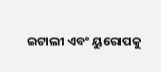ଇଟାଲୀ ଏବଂ ୟୁରୋପକୁ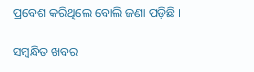ପ୍ରବେଶ କରିଥିଲେ ବୋଲି ଜଣା ପଡ଼ିଛି ।

ସମ୍ବନ୍ଧିତ ଖବର